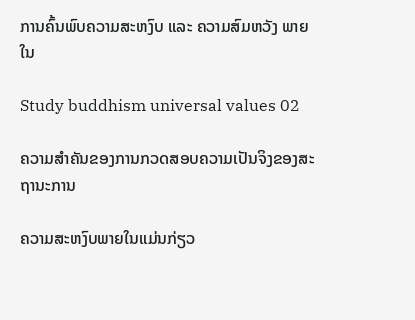ການຄົ້ນພົບຄວາມສະຫງົບ ແລະ ຄວາມສົມຫວັງ ພາຍໃນ

Study buddhism universal values 02

ຄວາມສຳຄັນຂອງການກວດສອບຄວາມເປັນຈິງຂອງສະຖານະການ

ຄວາມສະຫງົບພາຍໃນແມ່ນກ່ຽວ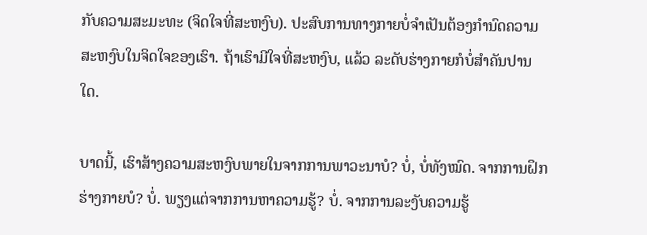ກັບຄວາມສະມະທະ (ຈິດໃຈທີ່ສະຫງົບ). ປະສົບການທາງກາຍບໍ່ຈຳເປັນຕ້ອງກຳນົດຄວາມສະຫງົບໃນຈິດໃຈຂອງເຮົາ. ຖ້າເຮົາມີໃຈທີ່ສະຫງົບ, ແລ້ວ ລະດັບຮ່າງກາຍກໍບໍ່ສຳຄັນປານໃດ.

ບາດນີ້, ເຮົາສ້າງຄວາມສະຫງົບພາຍໃນຈາກການພາວະນາບໍ? ບໍ່, ບໍ່ທັງໝົດ. ຈາກການຝຶກຮ່າງກາຍບໍ? ບໍ່. ພຽງແຕ່ຈາກການຫາຄວາມຮູ້? ບໍ່. ຈາກການລະງັບຄວາມຮູ້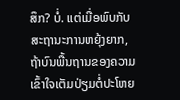ສຶກ? ບໍ່. ແຕ່ເມື່ອພົບກັບສະຖານະການຫຍຸ້ງຍາກ, ຖ້າບົນພື້ນຖານຂອງຄວາມເຂົ້າໃຈເຕັມປ່ຽມຕໍ່ປະໂຫຍ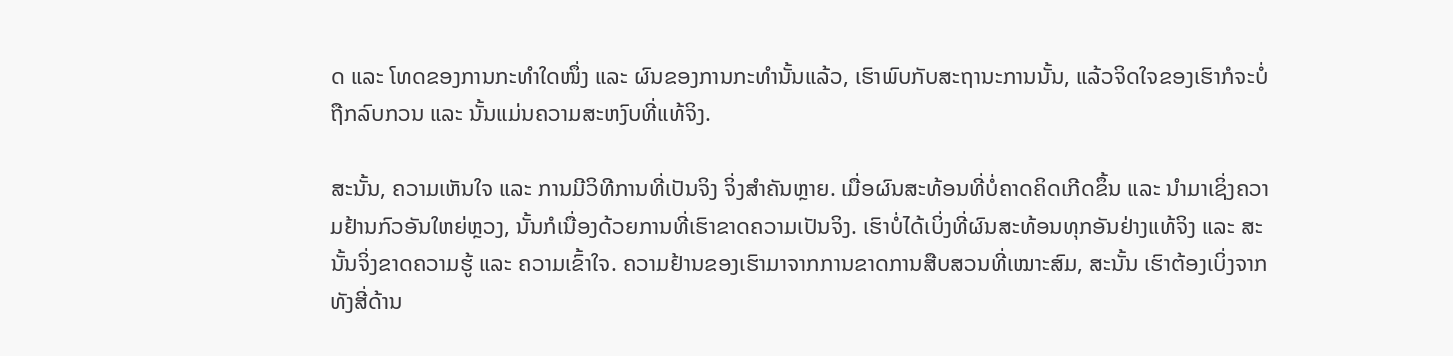ດ ແລະ ໂທດຂອງການກະທຳໃດໜຶ່ງ ແລະ ຜົນຂອງການກະທຳນັ້ນແລ້ວ, ເຮົາພົບກັບສະຖານະການນັ້ນ, ແລ້ວຈິດໃຈຂອງເຮົາກໍຈະບໍ່ຖືກລົບກວນ ແລະ ນັ້ນແມ່ນຄວາມສະຫງົບທີ່ແທ້ຈິງ.

ສະນັ້ນ, ຄວາມເຫັນໃຈ ແລະ ການມີວິທີການທີ່ເປັນຈິງ ຈິ່ງສຳຄັນຫຼາຍ. ເມື່ອຜົນສະທ້ອນທີ່ບໍ່ຄາດຄິດເກີດຂຶ້ນ ແລະ ນຳມາເຊິ່ງຄວາມຢ້ານກົວອັນໃຫຍ່ຫຼວງ, ນັ້ນກໍເນື່ອງດ້ວຍການທີ່ເຮົາຂາດຄວາມເປັນຈິງ. ເຮົາບໍ່ໄດ້ເບິ່ງທີ່ຜົນສະທ້ອນທຸກອັນຢ່າງແທ້ຈິງ ແລະ ສະນັ້ນຈິ່ງຂາດຄວາມຮູ້ ແລະ ຄວາມເຂົ້າໃຈ. ຄວາມຢ້ານຂອງເຮົາມາຈາກການຂາດການສືບສວນທີ່ເໝາະສົມ, ສະນັ້ນ ເຮົາຕ້ອງເບິ່ງຈາກທັງສີ່ດ້ານ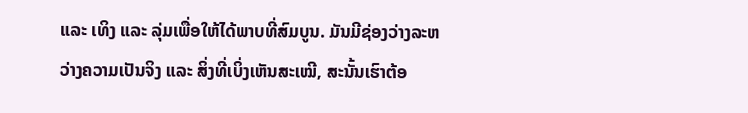ແລະ ເທິງ ແລະ ລຸ່ມເພື່ອໃຫ້ໄດ້ພາບທີ່ສົມບູນ. ມັນມີຊ່ອງວ່າງລະຫວ່າງຄວາມເປັນຈິງ ແລະ ສິ່ງທີ່ເບິ່ງເຫັນສະເໝີ, ສະນັ້ນເຮົາຕ້ອ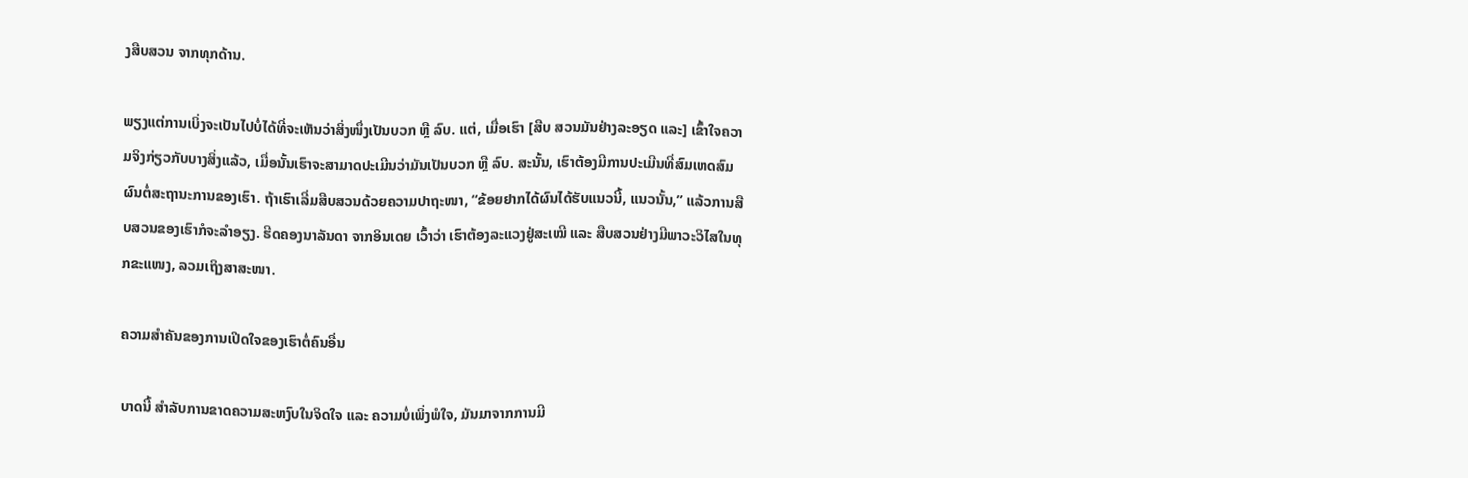ງສືບສວນ ຈາກທຸກດ້ານ.

ພຽງແຕ່ການເບິ່ງຈະເປັນໄປບໍ່ໄດ້ທີ່ຈະເຫັນວ່າສິ່ງໜຶ່ງເປັນບວກ ຫຼື ລົບ. ແຕ່, ເມື່ອເຮົາ [ສືບ ສວນມັນຢ່າງລະອຽດ ແລະ] ເຂົ້າໃຈຄວາມຈິງກ່ຽວກັບບາງສິ່ງແລ້ວ, ເມື່ອນັ້ນເຮົາຈະສາມາດປະເມີນວ່າມັນເປັນບວກ ຫຼື ລົບ. ສະນັ້ນ, ເຮົາຕ້ອງມີການປະເມີນທີ່ສົມເຫດສົມຜົນຕໍ່ສະຖານະການຂອງເຮົາ. ຖ້າເຮົາເລີ່ມສືບສວນດ້ວຍຄວາມປາຖະໜາ, “ຂ້ອຍຢາກໄດ້ຜົນໄດ້ຮັບແນວນີ້, ແນວນັ້ນ,” ແລ້ວການສືບສວນຂອງເຮົາກໍຈະລຳອຽງ. ຮີດຄອງນາລັນດາ ຈາກອິນເດຍ ເວົ້າວ່າ ເຮົາຕ້ອງລະແວງຢູ່ສະເໝີ ແລະ ສືບສວນຢ່າງມີພາວະວິໄສໃນທຸກຂະແໜງ, ລວມເຖິງສາສະໜາ.

ຄວາມສຳຄັນຂອງການເປີດໃຈຂອງເຮົາຕໍ່ຄົນອື່ນ

ບາດນີ້ ສຳລັບການຂາດຄວາມສະຫງົບໃນຈິດໃຈ ແລະ ຄວາມບໍ່ເພິ່ງພໍໃຈ, ມັນມາຈາກການມີ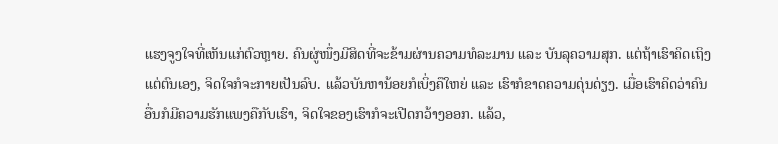ແຮງຈູງໃຈທີ່ເຫັນແກ່ຕົວຫຼາຍ. ຄົນຜູ່ໜຶ່ງມີສິດທີ່ຈະຂ້າມຜ່ານຄວາມທໍລະມານ ແລະ ບັນລຸຄວາມສຸກ. ແຕ່ຖ້າເຮົາຄິດເຖິງແຕ່ຕົນເອງ, ຈິດໃຈກໍຈະກາຍເປັນລົບ. ແລ້ວບັນຫານ້ອຍກໍເບິ່ງຄືໃຫຍ່ ແລະ ເຮົາກໍຂາດຄວາມດຸ່ນດ່ຽງ. ເມື່ອເຮົາຄິດວ່າຄົນອື່ນກໍມີຄວາມຮັກແພງຄືກັບເຮົາ, ຈິດໃຈຂອງເຮົາກໍຈະເປີດກວ້າງອອກ. ແລ້ວ,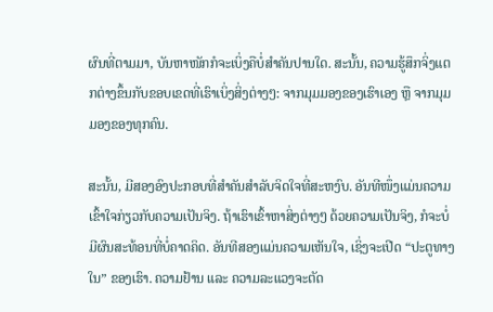ຜົນທີ່ຕາມມາ, ບັນຫາໜັກກໍຈະເບິ່ງຄືບໍ່ສຳຄັນປານໃດ. ສະນັ້ນ, ຄວາມຮູ້ສຶກຈິ່ງແຕກຕ່າງຂຶ້ນກັບຂອບເຂດທີ່ເຮົາເບິ່ງສິ່ງຕ່າງໆ: ຈາກມຸມມອງຂອງເຮົາເອງ ຫຼື ຈາກມຸມມອງຂອງທຸກຄົນ.

ສະນັ້ນ, ມີສອງອົງປະກອບທີ່ສຳຄັນສຳລັບຈິດໃຈທີ່ສະຫງົບ. ອັນທີໜຶ່ງແມ່ນຄວາມເຂົ້າໃຈກ່ຽວກັບຄວາມເປັນຈິງ. ຖ້າເຮົາເຂົ້າຫາສິ່ງຕ່າງໆ ດ້ວຍຄວາມເປັນຈິງ, ກໍຈະບໍ່ມີຜົນສະທ້ອນທີ່ບໍ່ຄາດຄິດ. ອັນທີສອງແມ່ນຄວາມເຫັນໃຈ, ເຊິ່ງຈະເປີດ “ປະຕູທາງໃນ” ຂອງເຮົາ. ຄວາມຢ້ານ ແລະ ຄວາມລະແວງຈະຕັດ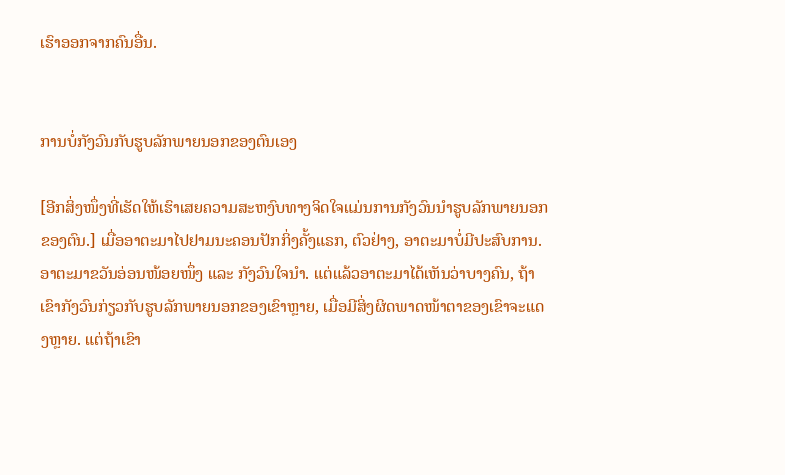ເຮົາອອກຈາກຄົນອື່ນ.


ການບໍ່ກັງວົນກັບຮູບລັກພາຍນອກຂອງຕົນເອງ

[ອີກສິ່ງໜຶ່ງທີ່ເຮັດໃຫ້ເຮົາເສຍຄວາມສະຫງົບທາງຈິດໃຈແມ່ນການກັງວົນນຳຮູບລັກພາຍນອກຂອງຕົນ.] ເມື່ອອາຕະມາໄປຢາມນະຄອນປັກກິ່ງຄັ້ງແຣກ, ຕົວຢ່າງ, ອາຕະມາບໍ່ມີປະສົບການ. ອາຕະມາຂວັນອ່ອນໜ້ອຍໜຶ່ງ ແລະ ກັງວົນໃຈນຳ. ແຕ່ແລ້ວອາຕະມາໄດ້ເຫັນວ່າບາງຄົນ, ຖ້າເຂົາກັງວົນກ່ຽວກັບຮູບລັກພາຍນອກຂອງເຂົາຫຼາຍ, ເມື່ອມີສິ່ງຜິດພາດໜ້າຕາຂອງເຂົາຈະແດງຫຼາຍ. ແຕ່ຖ້າເຂົາ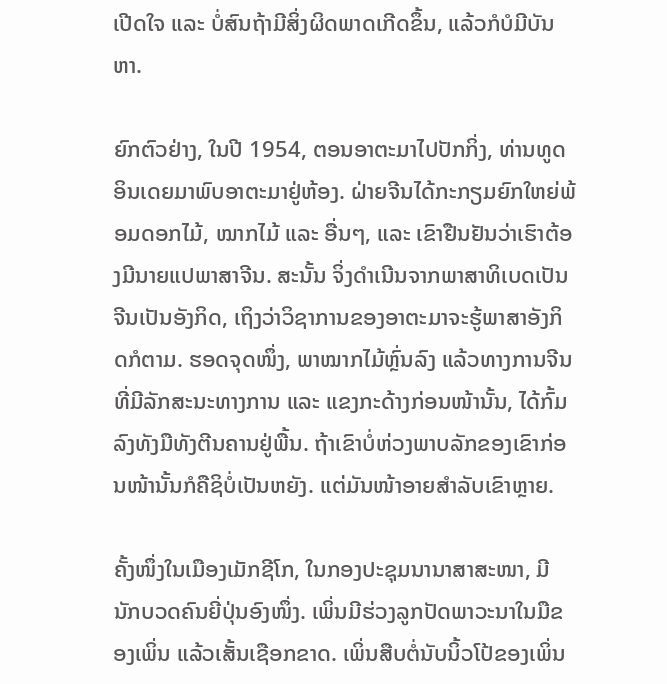ເປີດໃຈ ແລະ ບໍ່ສົນຖ້າມີສິ່ງຜິດພາດເກີດຂຶ້ນ, ແລ້ວກໍບໍມີບັນຫາ.

ຍົກຕົວຢ່າງ, ໃນປີ 1954, ຕອນອາຕະມາໄປປັກກິ່ງ, ທ່ານທູດອິນເດຍມາພົບອາຕະມາຢູ່ຫ້ອງ. ຝ່າຍຈີນໄດ້ກະກຽມຍົກໃຫຍ່ພ້ອມດອກໄມ້, ໝາກໄມ້ ແລະ ອື່ນໆ, ແລະ ເຂົາຢືນຢັນວ່າເຮົາຕ້ອງມີນາຍແປພາສາຈີນ. ສະນັ້ນ ຈິ່ງດຳເນີນຈາກພາສາທິເບດເປັນຈີນເປັນອັງກິດ, ເຖິງວ່າວິຊາການຂອງອາຕະມາຈະຮູ້ພາສາອັງກິດກໍຕາມ. ຮອດຈຸດໜຶ່ງ, ພາໝາກໄມ້ຫຼົ່ນລົງ ແລ້ວທາງການຈີນທີ່ມີລັກສະນະທາງການ ແລະ ແຂງກະດ້າງກ່ອນໜ້ານັ້ນ, ໄດ້ກົ້ມລົງທັງມືທັງຕີນຄານຢູ່ພື້ນ. ຖ້າເຂົາບໍ່ຫ່ວງພາບລັກຂອງເຂົາກ່ອນໜ້ານັ້ນກໍຄືຊິບໍ່ເປັນຫຍັງ. ແຕ່ມັນໜ້າອາຍສຳລັບເຂົາຫຼາຍ.

ຄັ້ງໜຶ່ງໃນເມືອງເມັກຊີໂກ, ໃນກອງປະຊຸມນານາສາສະໜາ, ມີນັກບວດຄົນຍີ່ປຸ່ນອົງໜຶ່ງ. ເພິ່ນມີຮ່ວງລູກປັດພາວະນາໃນມືຂອງເພິ່ນ ແລ້ວເສັ້ນເຊືອກຂາດ. ເພິ່ນສືບຕໍ່ນັບນິ້ວໂປ້ຂອງເພິ່ນ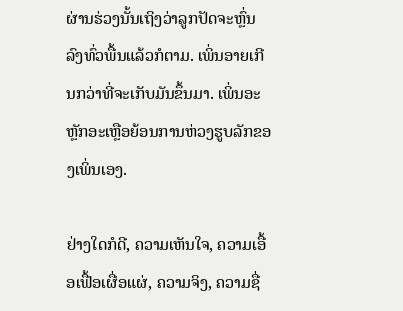ຜ່ານຮ່ວງນັ້ນເຖິງວ່າລູກປັດຈະຫຼົ່ນລົງທົ່ວພື້ນແລ້ວກໍຕາມ. ເພິ່ນອາຍເກີນກວ່າທີ່ຈະເກັບມັນຂຶ້ນມາ. ເພິ່ນອະຫຼັກອະເຫຼືອຍ້ອນການຫ່ວງຮູບລັກຂອງເພິ່ນເອງ.

ຢ່າງໃດກໍດີ, ຄວາມເຫັນໃຈ, ຄວາມເອື້ອເຟື້ອເຜື່ອແຜ່, ຄວາມຈິງ, ຄວາມຊື່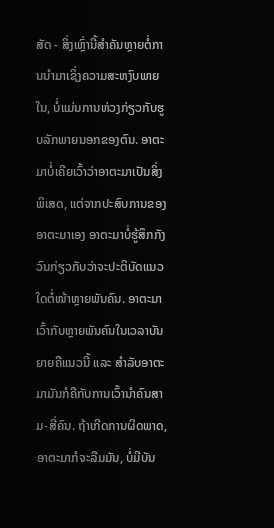ສັດ - ສິ່ງເຫຼົ່ານີ້ສຳຄັນຫຼາຍຕໍ່ການນຳມາເຊິ່ງຄວາມສະຫງົບພາຍໃນ, ບໍ່ແມ່ນການຫ່ວງກ່ຽວກັບຮູບລັກພາຍນອກຂອງຕົນ. ອາຕະມາບໍ່ເຄີຍເວົ້າວ່າອາຕະມາເປັນສິ່ງພິເສດ, ແຕ່ຈາກປະສົບການຂອງອາຕະມາເອງ ອາຕະມາບໍ່ຮູ້ສຶກກັງວົນກ່ຽວກັບວ່າຈະປະຕິບັດແນວໃດຕໍ່ໜ້າຫຼາຍພັນຄົນ. ອາຕະມາເວົ້າກັບຫຼາຍພັນຄົນໃນເວລາບັນຍາຍຄືແນວນີ້ ແລະ ສຳລັບອາຕະມາມັນກໍຄືກັບການເວົ້ານຳຄົນສາມ-ສີ່ຄົນ. ຖ້າເກີດການຜິດພາດ, ອາຕະມາກໍຈະລືມມັນ, ບໍ່ມີບັນ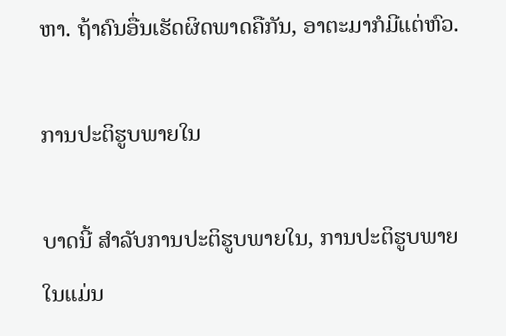ຫາ. ຖ້າຄົນອື່ນເຮັດຜິດພາດຄືກັນ, ອາຕະມາກໍມີແຕ່ຫົວ.

ການປະຕິຮູບພາຍໃນ

ບາດນີ້ ສຳລັບການປະຕິຮູບພາຍໃນ, ການປະຕິຮູບພາຍໃນແມ່ນ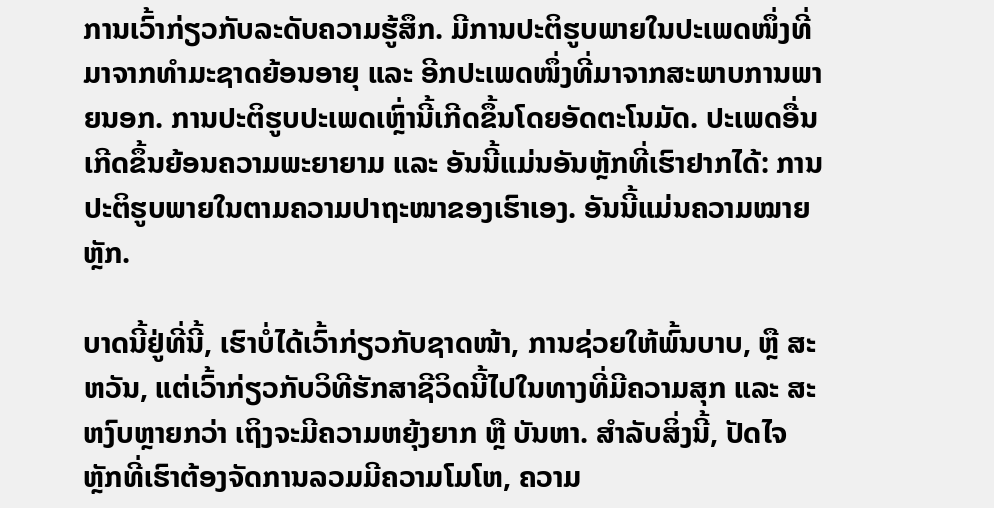ການເວົ້າກ່ຽວກັບລະດັບຄວາມຮູ້ສຶກ. ມີການປະຕິຮູບພາຍໃນປະເພດໜຶ່ງທີ່ມາຈາກທຳມະຊາດຍ້ອນອາຍຸ ແລະ ອີກປະເພດໜຶ່ງທີ່ມາຈາກສະພາບການພາຍນອກ. ການປະຕິຮູບປະເພດເຫຼົ່ານີ້ເກີດຂຶ້ນໂດຍອັດຕະໂນມັດ. ປະເພດອື່ນເກີດຂຶ້ນຍ້ອນຄວາມພະຍາຍາມ ແລະ ອັນນີ້ແມ່ນອັນຫຼັກທີ່ເຮົາຢາກໄດ້: ການປະຕິຮູບພາຍໃນຕາມຄວາມປາຖະໜາຂອງເຮົາເອງ. ອັນນີ້ແມ່ນຄວາມໝາຍຫຼັກ.

ບາດນີ້ຢູ່ທີ່ນີ້, ເຮົາບໍ່ໄດ້ເວົ້າກ່ຽວກັບຊາດໜ້າ, ການຊ່ວຍໃຫ້ພົ້ນບາບ, ຫຼື ສະຫວັນ, ແຕ່ເວົ້າກ່ຽວກັບວິທີຮັກສາຊີວິດນີ້ໄປໃນທາງທີ່ມີຄວາມສຸກ ແລະ ສະຫງົບຫຼາຍກວ່າ ເຖິງຈະມີຄວາມຫຍຸ້ງຍາກ ຫຼື ບັນຫາ. ສຳລັບສິ່ງນີ້, ປັດໄຈຫຼັກທີ່ເຮົາຕ້ອງຈັດການລວມມີຄວາມໂມໂຫ, ຄວາມ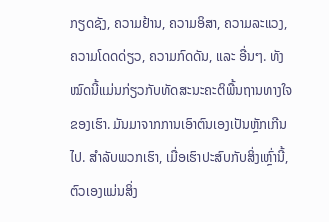ກຽດຊັງ, ຄວາມຢ້ານ, ຄວາມອິສາ, ຄວາມລະແວງ, ຄວາມໂດດດ່ຽວ, ຄວາມກົດດັນ, ແລະ ອື່ນໆ. ທັງໝົດນີ້ແມ່ນກ່ຽວກັບທັດສະນະຄະຕິພື້ນຖານທາງໃຈຂອງເຮົາ. ມັນມາຈາກການເອົາຕົນເອງເປັນຫຼັກເກີນໄປ. ສຳລັບພວກເຮົາ, ເມື່ອເຮົາປະສົບກັບສິ່ງເຫຼົ່ານີ້, ຕົວເອງແມ່ນສິ່ງ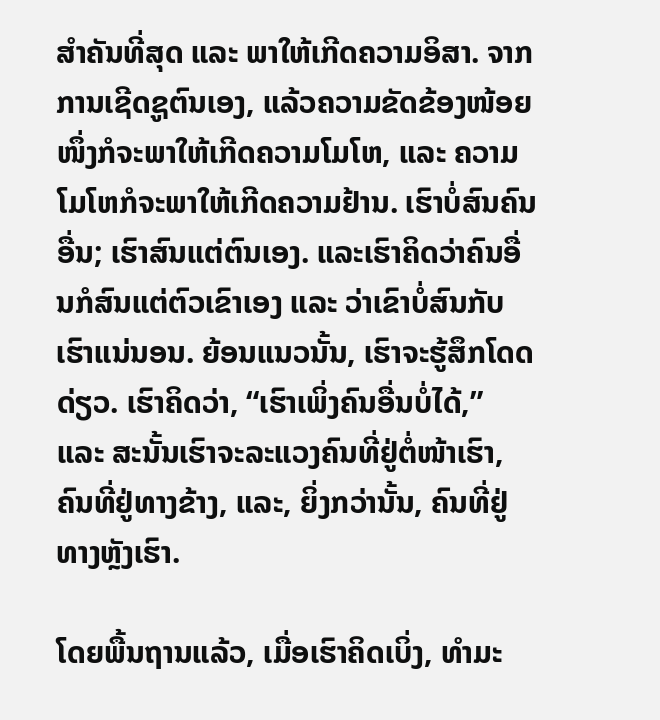ສຳຄັນທີ່ສຸດ ແລະ ພາໃຫ້ເກີດຄວາມອິສາ. ຈາກການເຊີດຊູຕົນເອງ, ແລ້ວຄວາມຂັດຂ້ອງໜ້ອຍໜຶ່ງກໍຈະພາໃຫ້ເກີດຄວາມໂມໂຫ, ແລະ ຄວາມໂມໂຫກໍຈະພາໃຫ້ເກີດຄວາມຢ້ານ. ເຮົາບໍ່ສົນຄົນອື່ນ; ເຮົາສົນແຕ່ຕົນເອງ. ແລະເຮົາຄິດວ່າຄົນອື່ນກໍສົນແຕ່ຕົວເຂົາເອງ ແລະ ວ່າເຂົາບໍ່ສົນກັບເຮົາແນ່ນອນ. ຍ້ອນແນວນັ້ນ, ເຮົາຈະຮູ້ສຶກໂດດດ່ຽວ. ເຮົາຄິດວ່າ, “ເຮົາເພິ່ງຄົນອື່ນບໍ່ໄດ້,” ແລະ ສະນັ້ນເຮົາຈະລະແວງຄົນທີ່ຢູ່ຕໍ່ໜ້າເຮົາ, ຄົນທີ່ຢູ່ທາງຂ້າງ, ແລະ, ຍິ່ງກວ່ານັ້ນ, ຄົນທີ່ຢູ່ທາງຫຼັງເຮົາ.

ໂດຍພື້ນຖານແລ້ວ, ເມື່ອເຮົາຄິດເບິ່ງ, ທຳມະ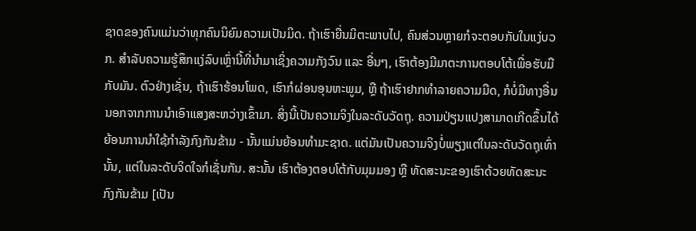ຊາດຂອງຄົນແມ່ນວ່າທຸກຄົນນິຍົມຄວາມເປັນມິດ. ຖ້າເຮົາຍື່ນມິຕະພາບໄປ, ຄົນສ່ວນຫຼາຍກໍຈະຕອບກັບໃນແງ່ບວກ. ສຳລັບຄວາມຮູ້ສຶກແງ່ລົບເຫຼົ່ານີ້ທີ່ນຳມາເຊິ່ງຄວາມກັງວົນ ແລະ ອື່ນໆ, ເຮົາຕ້ອງມີມາຕະການຕອບໂຕ້ເພື່ອຮັບມື ກັບມັນ. ຕົວຢ່າງເຊັ່ນ, ຖ້າເຮົາຮ້ອນໂພດ, ເຮົາກໍຜ່ອນອຸນຫະພູມ, ຫຼື ຖ້າເຮົາຢາກທຳລາຍຄວາມມືດ, ກໍບໍ່ມີທາງອື່ນນອກຈາກການນຳເອົາແສງສະຫວ່າງເຂົ້າມາ. ສິ່ງນີ້ເປັນຄວາມຈິງໃນລະດັບວັດຖຸ. ຄວາມປ່ຽນແປງສາມາດເກີດຂຶ້ນໄດ້ຍ້ອນການນຳໃຊ້ກຳລັງກົງກັນຂ້າມ - ນັ້ນແມ່ນຍ້ອນທຳມະຊາດ. ແຕ່ມັນເປັນຄວາມຈິງບໍ່ພຽງແຕ່ໃນລະດັບວັດຖຸເທົ່ານັ້ນ, ແຕ່ໃນລະດັບຈິດໃຈກໍເຊັ່ນກັນ. ສະນັ້ນ ເຮົາຕ້ອງຕອບໂຕ້ກັບມຸມມອງ ຫຼື ທັດສະນະຂອງເຮົາດ້ວຍທັດສະນະກົງກັນຂ້າມ [ເປັນ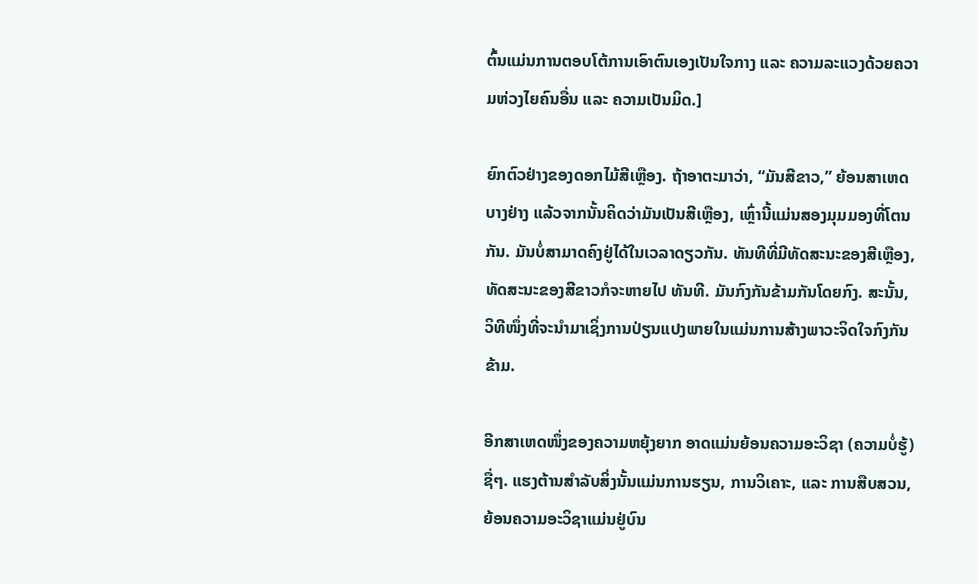ຕົ້ນແມ່ນການຕອບໂຕ້ການເອົາຕົນເອງເປັນໃຈກາງ ແລະ ຄວາມລະແວງດ້ວຍຄວາມຫ່ວງໄຍຄົນອື່ນ ແລະ ຄວາມເປັນມິດ.]

ຍົກຕົວຢ່າງຂອງດອກໄມ້ສີເຫຼືອງ. ຖ້າອາຕະມາວ່າ, “ມັນສີຂາວ,” ຍ້ອນສາເຫດບາງຢ່າງ ແລ້ວຈາກນັ້ນຄິດວ່າມັນເປັນສີເຫຼືອງ, ເຫຼົ່ານີ້ແມ່ນສອງມຸມມອງທີ່ໂຕນກັນ. ມັນບໍ່ສາມາດຄົງຢູ່ໄດ້ໃນເວລາດຽວກັນ. ທັນທີທີ່ມີທັດສະນະຂອງສີເຫຼືອງ, ທັດສະນະຂອງສີຂາວກໍຈະຫາຍໄປ ທັນທີ. ມັນກົງກັນຂ້າມກັນໂດຍກົງ. ສະນັ້ນ, ວິທີໜຶ່ງທີ່ຈະນຳມາເຊິ່ງການປ່ຽນແປງພາຍໃນແມ່ນການສ້າງພາວະຈິດໃຈກົງກັນຂ້າມ.

ອີກສາເຫດໜຶ່ງຂອງຄວາມຫຍຸ້ງຍາກ ອາດແມ່ນຍ້ອນຄວາມອະວິຊາ (ຄວາມບໍ່ຮູ້) ຊື່ໆ. ແຮງຕ້ານສຳລັບສິ່ງນັ້ນແມ່ນການຮຽນ, ການວິເຄາະ, ແລະ ການສືບສວນ, ຍ້ອນຄວາມອະວິຊາແມ່ນຢູ່ບົນ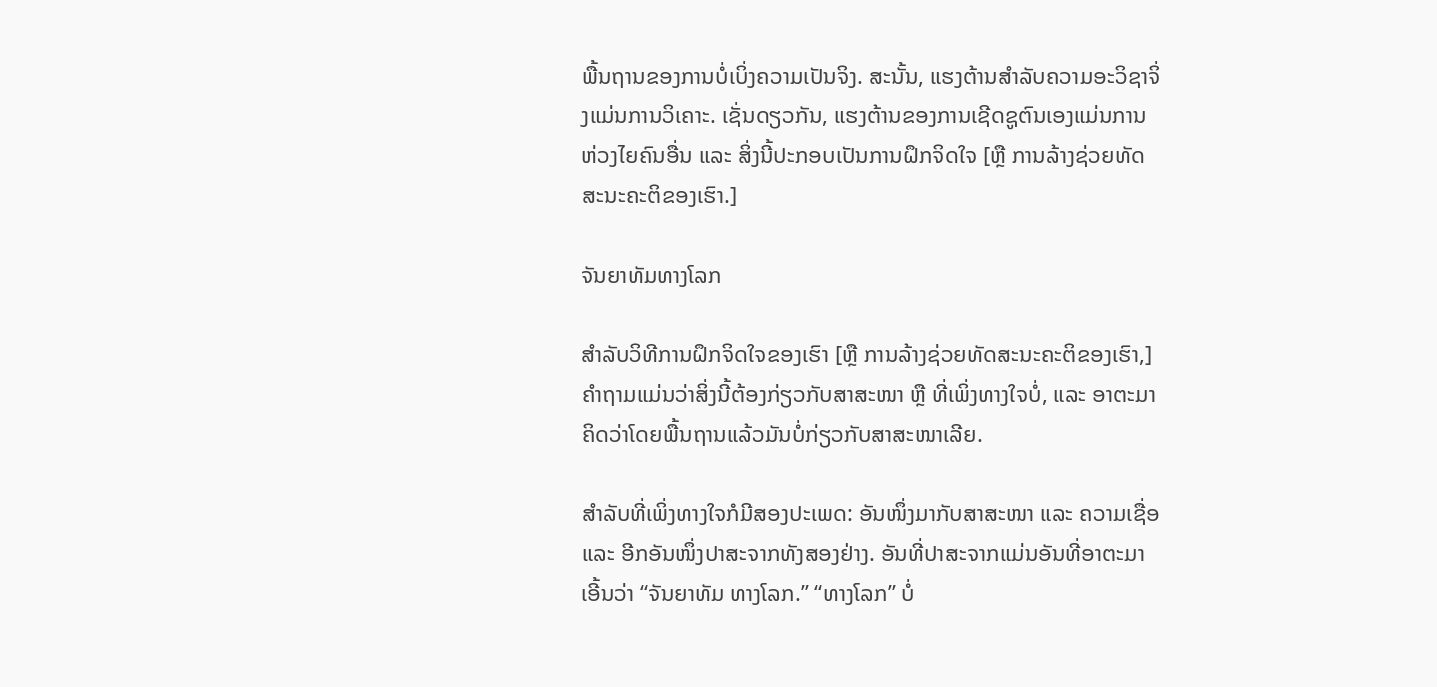ພື້ນຖານຂອງການບໍ່ເບິ່ງຄວາມເປັນຈິງ. ສະນັ້ນ, ແຮງຕ້ານສຳລັບຄວາມອະວິຊາຈິ່ງແມ່ນການວິເຄາະ. ເຊັ່ນດຽວກັນ, ແຮງຕ້ານຂອງການເຊີດຊູຕົນເອງແມ່ນການຫ່ວງໄຍຄົນອື່ນ ແລະ ສິ່ງນີ້ປະກອບເປັນການຝຶກຈິດໃຈ [ຫຼື ການລ້າງຊ່ວຍທັດສະນະຄະຕິຂອງເຮົາ.]

ຈັນຍາທັມທາງໂລກ

ສຳລັບວິທີການຝຶກຈິດໃຈຂອງເຮົາ [ຫຼື ການລ້າງຊ່ວຍທັດສະນະຄະຕິຂອງເຮົາ,] ຄຳຖາມແມ່ນວ່າສິ່ງນີ້ຕ້ອງກ່ຽວກັບສາສະໜາ ຫຼື ທີ່ເພິ່ງທາງໃຈບໍ່, ແລະ ອາຕະມາຄິດວ່າໂດຍພື້ນຖານແລ້ວມັນບໍ່ກ່ຽວກັບສາສະໜາເລີຍ.

ສຳລັບທີ່ເພິ່ງທາງໃຈກໍມີສອງປະເພດ: ອັນໜຶ່ງມາກັບສາສະໜາ ແລະ ຄວາມເຊື່ອ ແລະ ອີກອັນໜຶ່ງປາສະຈາກທັງສອງຢ່າງ. ອັນທີ່ປາສະຈາກແມ່ນອັນທີ່ອາຕະມາເອີ້ນວ່າ “ຈັນຍາທັມ ທາງໂລກ.” “ທາງໂລກ” ບໍ່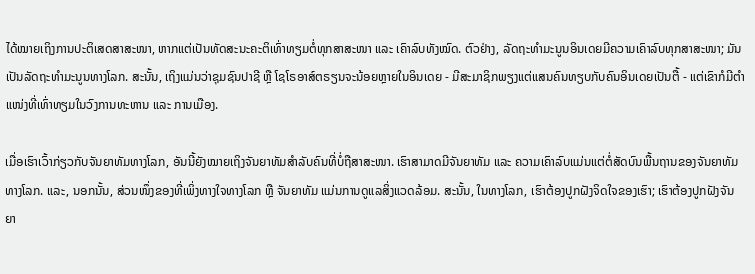ໄດ້ໝາຍເຖິງການປະຕິເສດສາສະໜາ, ຫາກແຕ່ເປັນທັດສະນະຄະຕິເທົ່າທຽມຕໍ່ທຸກສາສະໜາ ແລະ ເຄົາລົບທັງໝົດ. ຕົວຢ່າງ, ລັດຖະທຳມະນູນອິນເດຍມີຄວາມເຄົາລົບທຸກສາສະໜາ; ມັນເປັນລັດຖະທຳມະນູນທາງໂລກ. ສະນັ້ນ, ເຖິງແມ່ນວ່າຊຸມຊົນປາຊີ ຫຼື ໂຊໂຣອາສ໌ຕຣຽນຈະນ້ອຍຫຼາຍໃນອິນເດຍ - ມີສະມາຊິກພຽງແຕ່ແສນຄົນທຽບກັບຄົນອິນເດຍເປັນຕື້ - ແຕ່ເຂົາກໍມີຕຳແໜ່ງທີ່ເທົ່າທຽມໃນວົງການທະຫານ ແລະ ການເມືອງ.

ເມື່ອເຮົາເວົ້າກ່ຽວກັບຈັນຍາທັມທາງໂລກ, ອັນນີ້ຍັງໝາຍເຖິງຈັນຍາທັມສຳລັບຄົນທີ່ບໍ່ຖືສາສະໜາ. ເຮົາສາມາດມີຈັນຍາທັມ ແລະ ຄວາມເຄົາລົບແມ່ນແຕ່ຕໍ່ສັດບົນພື້ນຖານຂອງຈັນຍາທັມທາງໂລກ. ແລະ, ນອກນັ້ນ, ສ່ວນໜຶ່ງຂອງທີ່ເພິ່ງທາງໃຈທາງໂລກ ຫຼື ຈັນຍາທັມ ແມ່ນການດູແລສິ່ງແວດລ້ອມ. ສະນັ້ນ, ໃນທາງໂລກ, ເຮົາຕ້ອງປູກຝັງຈິດໃຈຂອງເຮົາ; ເຮົາຕ້ອງປູກຝັງຈັນຍາ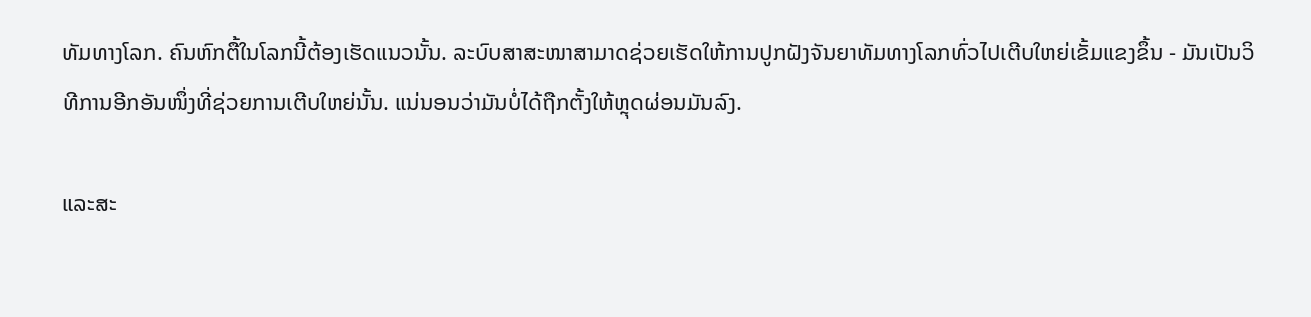ທັມທາງໂລກ. ຄົນຫົກຕື້ໃນໂລກນີ້ຕ້ອງເຮັດແນວນັ້ນ. ລະບົບສາສະໜາສາມາດຊ່ວຍເຮັດໃຫ້ການປູກຝັງຈັນຍາທັມທາງໂລກທົ່ວໄປເຕີບໃຫຍ່ເຂັ້ມແຂງຂຶ້ນ - ມັນເປັນວິທີການອີກອັນໜຶ່ງທີ່ຊ່ວຍການເຕີບໃຫຍ່ນັ້ນ. ແນ່ນອນວ່າມັນບໍ່ໄດ້ຖືກຕັ້ງໃຫ້ຫຼຸດຜ່ອນມັນລົງ.

ແລະສະ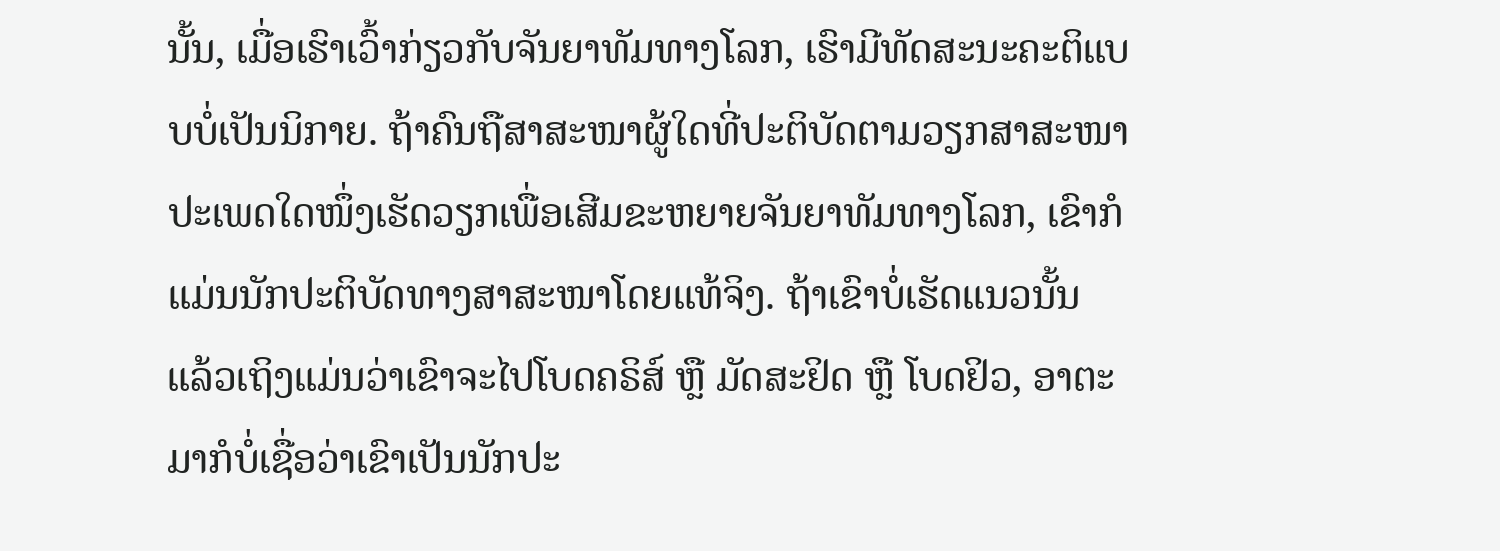ນັ້ນ, ເມື່ອເຮົາເວົ້າກ່ຽວກັບຈັນຍາທັມທາງໂລກ, ເຮົາມີທັດສະນະຄະຕິແບບບໍ່ເປັນນິກາຍ. ຖ້າຄົນຖືສາສະໜາຜູ້ໃດທີ່ປະຕິບັດຕາມວຽກສາສະໜາປະເພດໃດໜຶ່ງເຮັດວຽກເພື່ອເສີມຂະຫຍາຍຈັນຍາທັມທາງໂລກ, ເຂົາກໍແມ່ນນັກປະຕິບັດທາງສາສະໜາໂດຍແທ້ຈິງ. ຖ້າເຂົາບໍ່ເຮັດແນວນັ້ນ ແລ້ວເຖິງແມ່ນວ່າເຂົາຈະໄປໂບດຄຣິສ໌ ຫຼື ມັດສະຢິດ ຫຼື ໂບດຢິວ, ອາຕະມາກໍບໍ່ເຊື່ອວ່າເຂົາເປັນນັກປະ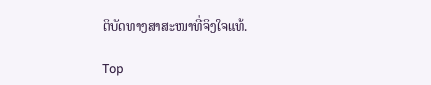ຕິບັດທາງສາສະໜາທີ່ຈິງໃຈແທ້.

Top